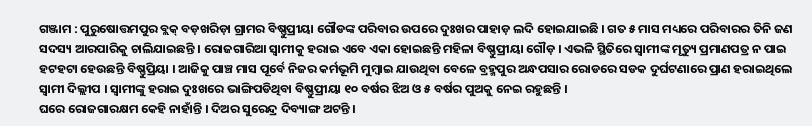ଗଞ୍ଜାମ : ପୁରୁଷୋତ୍ତମପୁର ବ୍ଲକ୍ ବଡ଼ଖରିଡ଼ା ଗ୍ରାମର ବିଷ୍ଣୁପ୍ରୀୟା ଗୌଡଙ୍କ ପରିବାର ଉପରେ ଦୁଃଖର ପାହାଡ଼ ଲଦି ହୋଇଯାଇଛି । ଗତ ୫ ମାସ ମଧ୍ୟରେ ପରିବାରର ତିନି ଜଣ ସଦସ୍ୟ ଆରପାରିକୁ ଚାଲିଯାଇଛନ୍ତି । ରୋଜଗାରିଆ ସ୍ୱାମୀକୁ ହରାଇ ଏବେ ଏକା ହୋଇଛନ୍ତି ମହିଳା ବିଷ୍ଣୁପ୍ରୀୟା ଗୌଡ଼ । ଏଭଳି ସ୍ଥିତିରେ ସ୍ୱାମୀଙ୍କ ମୃତ୍ୟୁ ପ୍ରମାଣପତ୍ର ନ ପାଇ ହଟହଟା ହେଉଛନ୍ତି ବିଷ୍ଣୁପ୍ରିୟା । ଆଜିକୁ ପାଞ୍ଚ ମାସ ପୂର୍ବେ ନିଜର କର୍ମଭୂମି ମୁମ୍ବାଇ ଯାଉଥିବା ବେଳେ ବ୍ରହ୍ମପୁର ଅନ୍ଧପସାର ରୋଡରେ ସଡକ ଦୁର୍ଘଟଣାରେ ପ୍ରାଣ ହରାଇଥିଲେ ସ୍ୱାମୀ ଦିଲ୍ଲୀପ । ସ୍ୱାମୀଙ୍କୁ ହରାଇ ଦୁଃଖରେ ଭାଙ୍ଗିପଡିଥିବା ବିଷ୍ଣୁପ୍ରୀୟା ୧୦ ବର୍ଷର ଝିଅ ଓ ୫ ବର୍ଷର ପୁଅକୁ ନେଇ ରହୁଛନ୍ତି ।
ଘରେ ରୋଜଗାରକ୍ଷମ କେହି ନାହାଁନ୍ତି । ଦିଅର ସୁରେନ୍ଦ୍ର ଦିବ୍ୟାଙ୍ଗ ଅଟନ୍ତି ।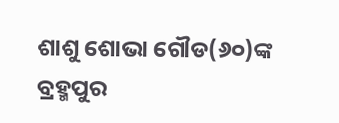ଶାଶୁ ଶୋଭା ଗୌଡ(୬୦)ଙ୍କ ବ୍ରହ୍ମପୁର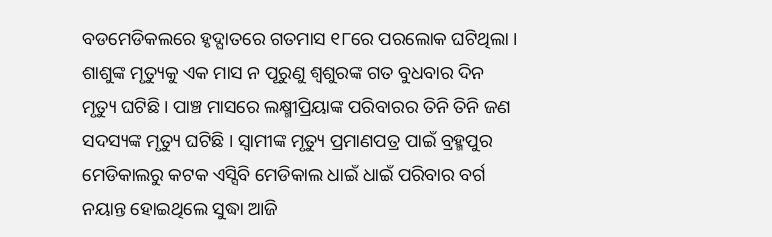ବଡମେଡିକଲରେ ହୃଦ୍ଘାତରେ ଗତମାସ ୧୮ରେ ପରଲୋକ ଘଟିଥିଲା । ଶାଶୁଙ୍କ ମୃତ୍ୟୁକୁ ଏକ ମାସ ନ ପୂରୁଣୁ ଶ୍ୱଶୁରଙ୍କ ଗତ ବୁଧବାର ଦିନ ମୃତ୍ୟୁ ଘଟିଛି। ପାଞ୍ଚ ମାସରେ ଲକ୍ଷ୍ମୀପ୍ରିୟାଙ୍କ ପରିବାରର ତିନି ତିନି ଜଣ ସଦସ୍ୟଙ୍କ ମୃତ୍ୟୁ ଘଟିଛି । ସ୍ୱାମୀଙ୍କ ମୃତ୍ୟୁ ପ୍ରମାଣପତ୍ର ପାଇଁ ବ୍ରହ୍ମପୁର ମେଡିକାଲରୁ କଟକ ଏସ୍ସିବି ମେଡିକାଲ ଧାଇଁ ଧାଇଁ ପରିବାର ବର୍ଗ ନୟାନ୍ତ ହୋଇଥିଲେ ସୁଦ୍ଧା ଆଜି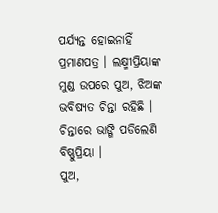ପର୍ଯ୍ୟନ୍ତ ହୋଇନାହିଁ ପ୍ରମାଣପତ୍ର । ଲକ୍ଷ୍ମୀପ୍ରିୟାଙ୍କ ମୁଣ୍ଡ ଉପରେ ପୁଅ, ଝିଅଙ୍କ ଭବିଷ୍ୟତ ଚିନ୍ତା ରହିଛି । ଚିନ୍ତାରେ ଭାଙ୍ଗି ପଡିଲେଣି ବିଷ୍ଣୁପ୍ରିୟା ।
ପୁଅ,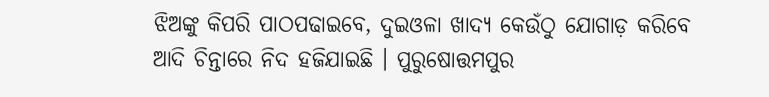ଝିଅଙ୍କୁ କିପରି ପାଠପଢାଇବେ, ଦୁଇଓଳା ଖାଦ୍ୟ କେଉଁଠୁ ଯୋଗାଡ଼ କରିବେ ଆଦି ଚିନ୍ତାରେ ନିଦ ହଜିଯାଇଛି । ପୁରୁଷୋତ୍ତମପୁର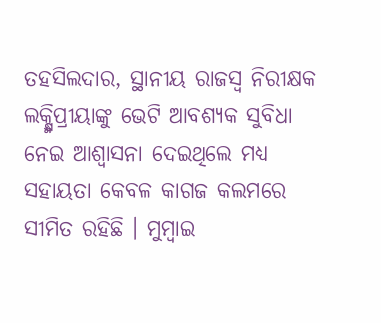ତହସିଲଦାର, ସ୍ଥାନୀୟ ରାଜସ୍ୱ ନିରୀକ୍ଷକ ଲକ୍ଷ୍ମିପ୍ରୀୟାଙ୍କୁ ଭେଟି ଆବଶ୍ୟକ ସୁବିଧା ନେଇ ଆଶ୍ୱାସନା ଦେଇଥିଲେ ମଧ୍ୟ ସହାୟତା କେବଳ କାଗଜ କଲମରେ ସୀମିତ ରହିଛି । ମୁମ୍ବାଇ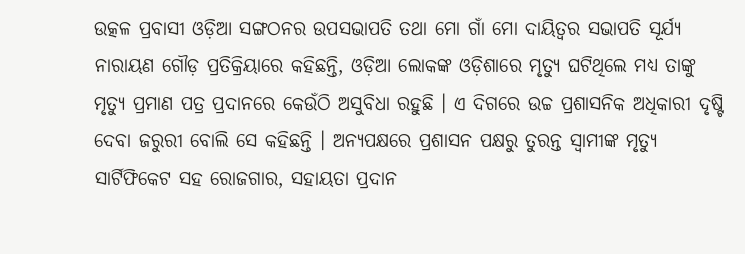ଉତ୍କଳ ପ୍ରବାସୀ ଓଡ଼ିଆ ସଙ୍ଗଠନର ଉପସଭାପତି ତଥା ମୋ ଗାଁ ମୋ ଦାୟିତ୍ୱର ସଭାପତି ସୂର୍ଯ୍ୟ ନାରାୟଣ ଗୌଡ଼ ପ୍ରତିକ୍ରିୟାରେ କହିଛନ୍ତି, ଓଡ଼ିଆ ଲୋକଙ୍କ ଓଡ଼ିଶାରେ ମୃତ୍ୟୁ ଘଟିଥିଲେ ମଧ୍ୟ ତାଙ୍କୁ ମୃତ୍ୟୁ ପ୍ରମାଣ ପତ୍ର ପ୍ରଦାନରେ କେଉଁଠି ଅସୁବିଧା ରହୁଛି । ଏ ଦିଗରେ ଉଚ୍ଚ ପ୍ରଶାସନିକ ଅଧିକାରୀ ଦୃଷ୍ଟି ଦେବା ଜରୁରୀ ବୋଲି ସେ କହିଛନ୍ତି । ଅନ୍ୟପକ୍ଷରେ ପ୍ରଶାସନ ପକ୍ଷରୁ ତୁରନ୍ତ ସ୍ୱାମୀଙ୍କ ମୃତ୍ୟୁ ସାର୍ଟିଫିକେଟ ସହ ରୋଜଗାର, ସହାୟତା ପ୍ରଦାନ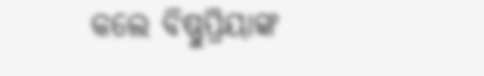କଲେ ବିଷ୍ଣୁପ୍ରିୟାଙ୍କ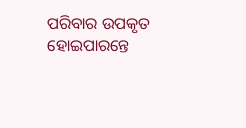ପରିବାର ଉପକୃତ ହୋଇପାରନ୍ତେ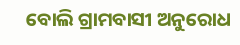ବୋଲି ଗ୍ରାମବାସୀ ଅନୁରୋଧ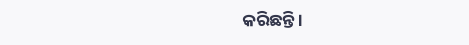କରିଛନ୍ତି ।